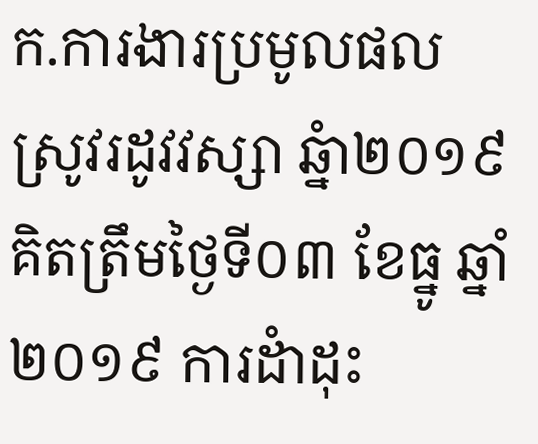ក.ការងារប្រមូលផលស្រូវរដូវវស្សា ឆ្នំា២០១៩
គិតត្រឹមថ្ងៃទី០៣ ខែធ្នូ ឆ្នាំ២០១៩ ការដំាដុះ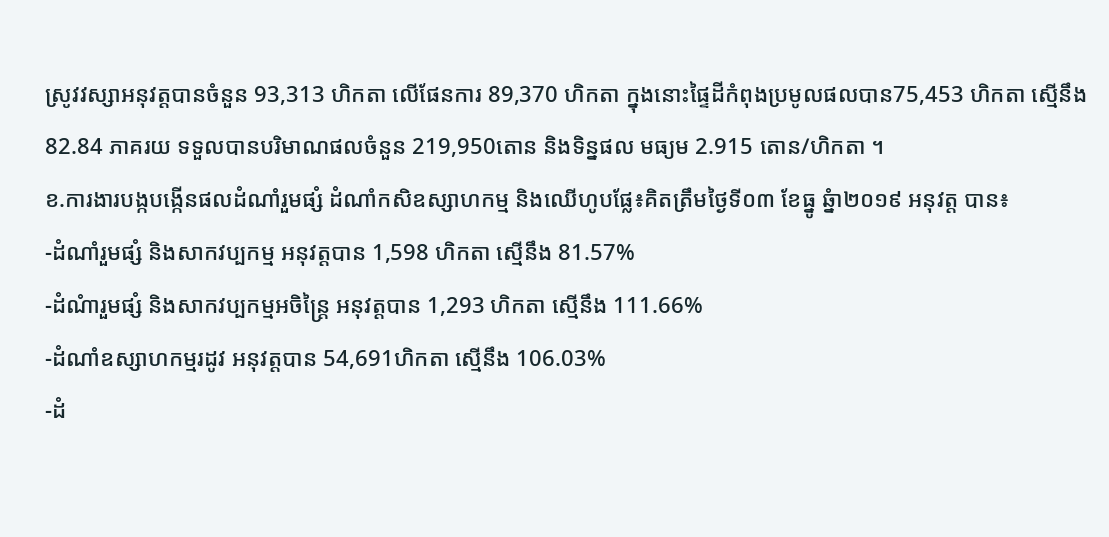ស្រូវវស្សាអនុវត្តបានចំនួន 93,313 ហិកតា លើផែនការ 89,370 ហិកតា ក្នុងនោះផ្ទៃដីកំពុងប្រមូលផលបាន75,453 ហិកតា ស្មើនឹង82.84 ភាគរយ ទទួលបានបរិមាណផលចំនួន 219,950តោន និងទិន្នផល មធ្យម 2.915 តោន/ហិកតា ។
ខ.ការងារបង្កបង្កើនផលដំណាំរួមផ្សំ ដំណាំកសិឧស្សាហកម្ម និងឈើហូបផ្លែ៖គិតត្រឹមថ្ងៃទី០៣ ខែធ្នូ ឆ្នំា២០១៩ អនុវត្ត បាន៖
-ដំណាំរួមផ្សំ និងសាកវប្បកម្ម អនុវត្តបាន 1,598 ហិកតា ស្មើនឹង 81.57%
-ដំណំារួមផ្សំ និងសាកវប្បកម្មអចិន្ត្រៃ អនុវត្តបាន 1,293 ហិកតា ស្មើនឹង 111.66%
-ដំណាំឧស្សាហកម្មរដូវ អនុវត្តបាន 54,691ហិកតា ស្មើនឹង 106.03%
-ដំ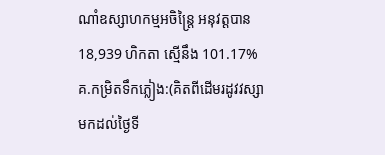ណាំឧស្សាហកម្មអចិន្រ្តៃ អនុវត្តបាន 18,939 ហិកតា ស្មើនឹង 101.17%
គ.កម្រិតទឹកភ្លៀង:(គិតពីដើមរដូវវស្សាមកដល់ថ្ងៃទី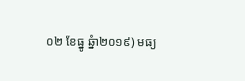០២ ខែធ្នូ ឆ្នំា២០១៩) មធ្យ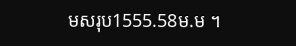មសរុប1555.58ម.ម ។